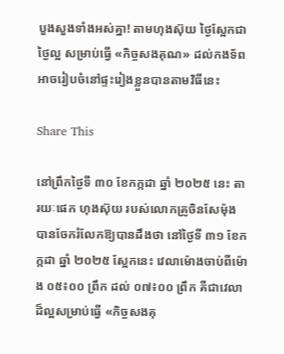បួងសួងទាំងអស់គ្នា! តាមហុងស៊ុយ ថ្ងៃស្អែកជាថ្ងៃល្អ សម្រាប់ធ្វើ «កិច្ចសងគុណ» ដល់កងទ័ព អាចរៀបចំនៅផ្ទះរៀងខ្លួនបានតាមវិធីនេះ

Share This

នៅព្រឹកថ្ងៃទី ៣០ ខែកក្កដា ឆ្នាំ ២០២៥ នេះ តារយៈផេក ហុងស៊ុយ របស់លោកគ្រូចិនសែម៉ុង បានចែករំលែកឱ្យបានដឹងថា នៅថ្ងៃទី ៣១ ខែកក្កដា ឆ្នាំ ២០២៥ ស្អែកនេះ វេលាម៉ោងចាប់ពីម៉ោង ០៥៖០០ ព្រឹក ដល់ ០៧៖០០ ព្រឹក គឺជាវេលាដ៏ល្អសម្រាប់ធ្វើ «កិច្ចសងគុ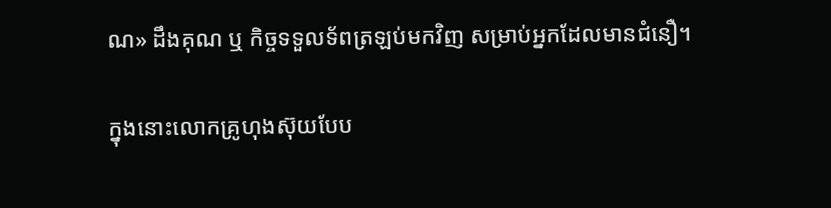ណ» ដឹងគុណ ឬ កិច្ចទទួលទ័ពត្រឡប់មកវិញ សម្រាប់អ្នកដែលមានជំនឿ។

ក្នុងនោះលោកគ្រូហុងស៊ុយបែប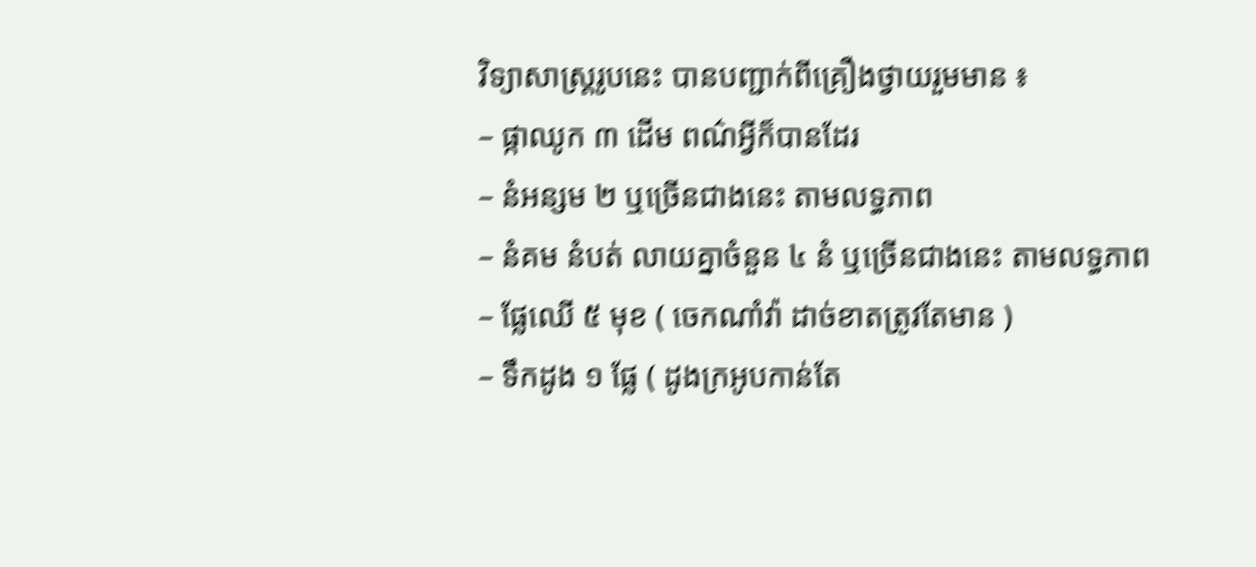វិទ្យាសាស្ត្ររូបនេះ បានបញ្ជាក់ពីគ្រឿងថ្វាយរួមមាន ៖
– ផ្កាឈូក ៣ ដើម ពណ៌អ្វីក៏បានដែរ
– នំអន្សម ២ ឬច្រើនជាងនេះ តាមលទ្ធភាព
– នំគម នំបត់ លាយគ្នាចំនួន ៤ នំ ឬច្រើនជាងនេះ តាមលទ្ធភាព
– ផ្លែឈើ ៥ មុខ ( ចេកណាំវ៉ា ដាច់ខាតត្រូវតែមាន )
– ទឹកដូង ១ ផ្លែ ( ដូងក្រអូបកាន់តែ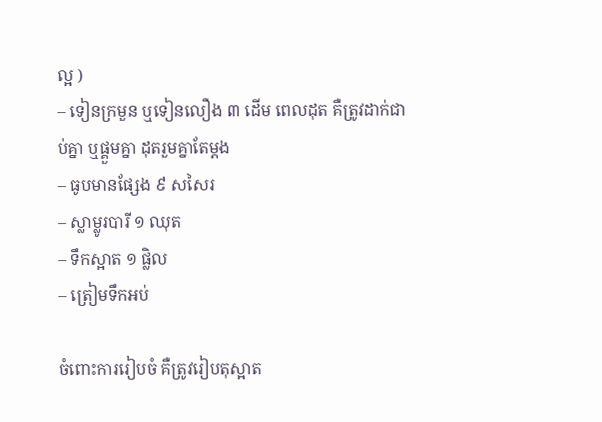ល្អ )
– ទៀនក្រមួន ឬទៀនលឿង ៣ ដើម ពេលដុត គឺត្រូវដាក់ជាប់គ្នា ឬផ្គួមគ្នា ដុតរួមគ្នាតែម្ដង
– ធូបមានផ្សែង ៩ សសៃរ
– ស្លាម្លូរបារី ១ ឈុត
– ទឹកស្អាត ១ ផ្លិល
– ត្រៀមទឹកអប់

ចំពោះការរៀបចំ គឺត្រូវរៀបតុស្អាត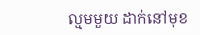ល្មមមួយ ដាក់នៅមុខ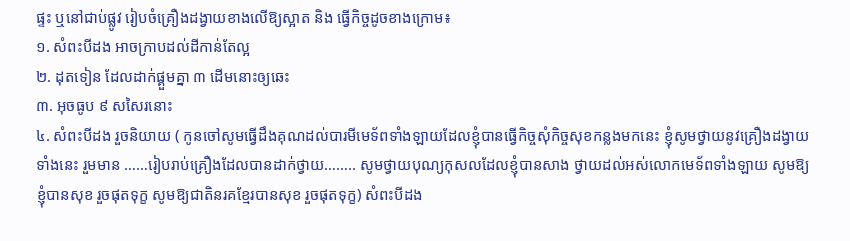ផ្ទះ ឬនៅជាប់ផ្លូវ រៀបចំគ្រឿងដង្វាយខាងលើឱ្យស្អាត និង ធ្វើកិច្ចដូចខាងក្រោម៖
១. សំពះបីដង អាចក្រាបដល់ដីកាន់តែល្អ
២. ដុតទៀន ដែលដាក់ផ្គួមគ្នា ៣ ដើមនោះឲ្យឆេះ
៣. អុចធូប ៩ សសៃរនោះ
៤. សំពះបីដង រួចនិយាយ ( កូនចៅសូមធ្វើដឹងគុណដល់បារមីមេទ័ពទាំងឡាយដែលខ្ញុំបានធ្វើកិច្ចសុំកិច្ចសុខកន្លងមកនេះ ខ្ញុំសូមថ្វាយនូវគ្រឿងដង្វាយទាំងនេះ រួមមាន ……រៀបរាប់គ្រឿងដែលបានដាក់ថ្វាយ…….. សូមថ្វាយបុណ្យកុសលដែលខ្ញុំបានសាង ថ្វាយដល់អស់លោកមេទ័ពទាំងឡាយ សូមឱ្យខ្ញុំបានសុខ រួចផុតទុក្ខ សូមឱ្យជាតិនរគខ្មែរបានសុខ រួចផុតទុក្ខ) សំពះបីដង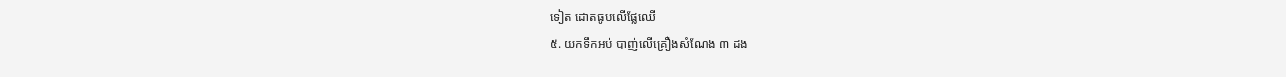ទៀត ដោតធូបលើផ្លែឈើ
៥. យកទឹកអប់ បាញ់លើគ្រឿងសំណែង ៣ ដង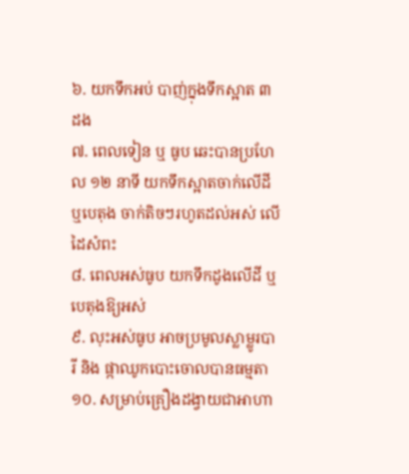៦. យកទឹកអប់ បាញ់ក្នុងទឹកស្អាត ៣ ដង
៧. ពេលទៀន ឬ ធូប ឆេះបានប្រហែល ១២ នាទី យកទឹកស្អាតចាក់លើដី ឬបេតុង ចាក់តិចៗរហូតដល់អស់ លើដៃសំពះ
៨. ពេលអស់ធូប យកទឹកដូងលើដី ឬបេតុងឱ្យអស់
៩. លុះអស់ធូប អាចប្រមូលស្លាម្លូរបារី និង ផ្កាឈូកបោះចោលបានធម្មតា
១០. សម្រាប់គ្រឿងដង្វាយជាអាហា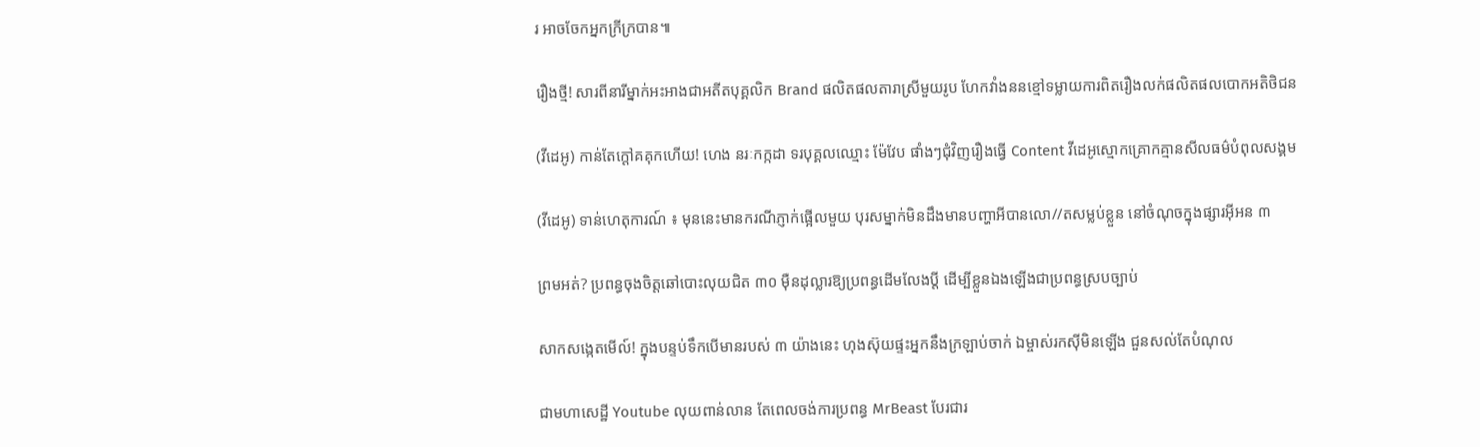រ អាចចែកអ្នកក្រីក្របាន៕

រឿងថ្មី! សារពីនារីម្នាក់អះអាងជាអតីតបុគ្គលិក Brand ផលិតផលតារាស្រីមួយរូប ហែកវាំងននខ្មៅទម្លាយការពិតរឿងលក់ផលិតផលបោកអតិថិជន

(វីដេអូ) កាន់តែក្ដៅគគុកហើយ! ហេង នរៈកក្កដា ទរបុគ្គលឈ្មោះ ម៉ែវែប ផាំងៗជុំវិញរឿងធ្វើ Content វីដេអូស្មោកគ្រោកគ្មានសីលធម៌បំពុលសង្គម

(វីដេអូ) ទាន់ហេតុការណ៍ ៖ មុននេះមានករណីភ្ញាក់ផ្អើលមួយ បុរសម្នាក់មិនដឹងមានបញ្ហាអីបានលោ//តសម្លប់ខ្លួន នៅចំណុចក្នុងផ្សារអ៊ីអន ៣

ព្រមអត់? ប្រពន្ធចុងចិត្តឆៅបោះលុយជិត ៣០ ម៉ឺនដុល្លារឱ្យប្រពន្ធដើមលែងប្តី ដើម្បីខ្លួនឯងឡើងជាប្រពន្ធស្របច្បាប់

សាកសង្កេតមើល៍! ក្នុងបន្ទប់ទឹកបើមានរបស់ ៣ យ៉ាងនេះ ហុងស៊ុយផ្ទះអ្នកនឹងក្រឡាប់ចាក់ ឯម្ចាស់រកស៊ីមិនឡើង ជួនសល់តែបំណុល

ជាមហាសេដ្ឋី Youtube លុយពាន់លាន តែពេលចង់ការប្រពន្ធ MrBeast បែរជារ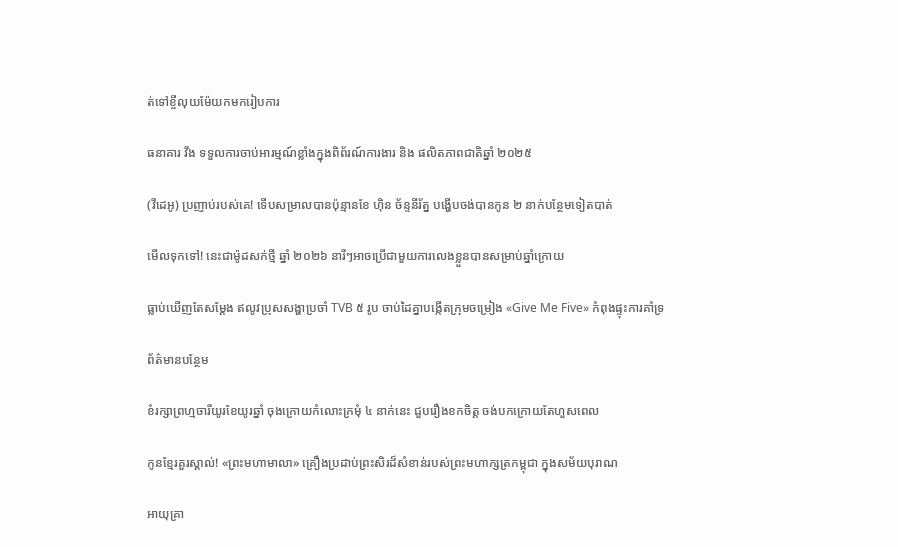ត់ទៅខ្ចីលុយម៉ែយកមករៀបការ

ធនាគារ វីង ទទួលការចាប់អារម្មណ៍ខ្លាំងក្នុងពិព័រណ៍ការងារ និង ផលិតភាពជាតិឆ្នាំ ២០២៥

(វីដេអូ) ប្រញាប់របស់គេ! ទើបសម្រាលបានប៉ុន្មានខែ ហ៊ិន ច័ន្ទនីរ័ត្ន បង្ហើបចង់បានកូន ២ នាក់បន្ថែមទៀតបាត់

មើលទុកទៅ! នេះជាម៉ូដសក់ថ្មី ឆ្នាំ ២០២៦ នារីៗអាចប្រើជាមួយការលេងខ្លួនបានសម្រាប់ឆ្នាំក្រោយ

ធ្លាប់ឃើញតែសម្ដែង ឥលូវប្រុសសង្ហាប្រចាំ TVB ៥ រូប ចាប់ដៃគ្នាបង្កើតក្រុមចម្រៀង «Give Me Five» កំពុងផ្ទុះការគាំទ្រ

ព័ត៌មានបន្ថែម

ខំរក្សាព្រហ្មចារីយូរខែយូរឆ្នាំ ចុងក្រោយកំលោះក្រមុំ ៤ នាក់នេះ ជួបរឿងខកចិត្ត ចង់បកក្រោយតែហួសពេល

កូនខ្មែរគួរស្គាល់! «ព្រះមហាមាលា» គ្រឿងប្រដាប់ព្រះសិរដ៏សំខាន់របស់ព្រះមហាក្សត្រកម្ពុជា ក្នុងសម័យបុរាណ

អាយុគ្រា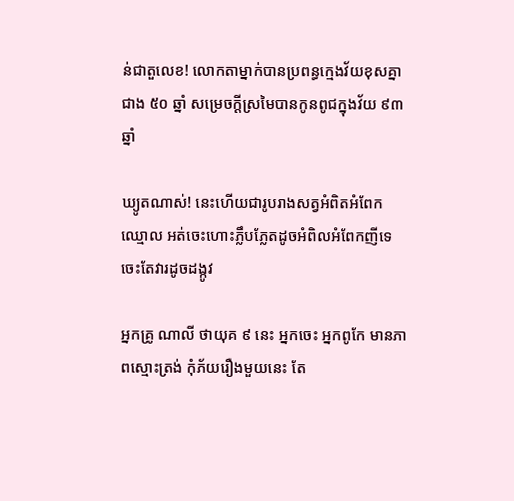ន់ជាតួលេខ! លោកតាម្នាក់បានប្រពន្ធក្មេងវ័យខុសគ្នាជាង ៥០ ឆ្នាំ សម្រេចក្ដីស្រមៃបានកូនពូជក្នុងវ័យ ៩៣ ឆ្នាំ

ឃ្យូតណាស់! នេះហើយជារូបរាងសត្វអំពិតអំពែកឈ្មោល អត់ចេះហោះភ្លឹបភ្លែតដូចអំពិលអំពែកញីទេ ចេះតែវារដូចដង្កូវ

អ្នកគ្រូ ណាលី ថាយុគ ៩ នេះ អ្នកចេះ អ្នកពូកែ មានភាពស្មោះត្រង់ កុំភ័យរឿងមួយនេះ តែ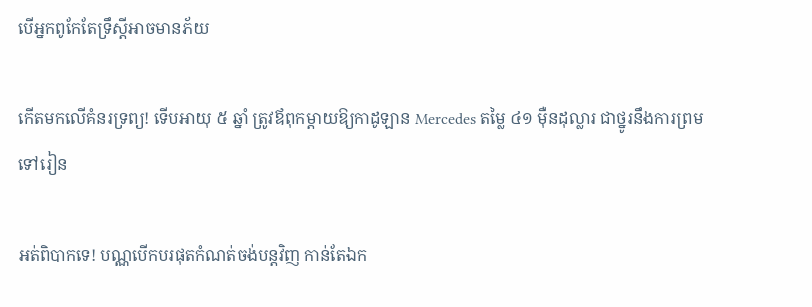បើអ្នកពូកែតែទ្រឹស្ដីអាចមានភ័យ

កើតមកលើគំនរទ្រព្យ! ទើបអាយុ ៥ ឆ្នាំ ត្រូវឪពុកម្ដាយឱ្យកាដូឡាន Mercedes តម្លៃ ៤១ ម៉ឺនដុល្លារ ជាថ្នូរនឹងការព្រមទៅរៀន

អត់ពិបាកទេ! បណ្ណបើកបរផុតកំណត់ចង់បន្តវិញ កាន់តែឯក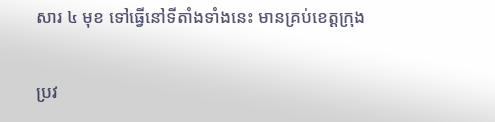សារ ៤ មុខ ទៅធ្វើនៅទីតាំងទាំងនេះ មានគ្រប់ខេត្តក្រុង

ប្រវ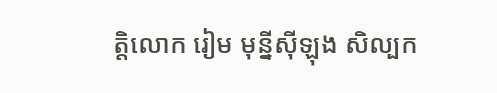ត្តិលោក រៀម មុន្នីស៊ីឡុង សិល្បក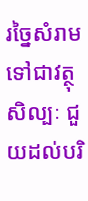រច្នៃសំរាមទៅជាវត្ថុសិល្បៈ ជួយដល់បរិ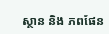ស្ថាន និង ភពផែន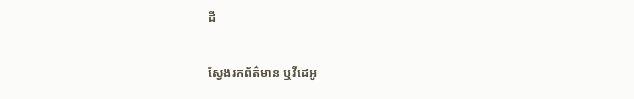ដី

ស្វែងរកព័ត៌មាន ឬវីដេអូ